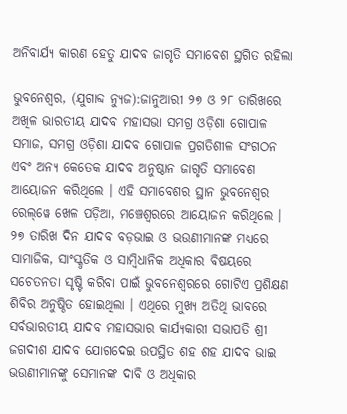ଅନିବାର୍ଯ୍ୟ କାରଣ ହେତୁ ଯାଦବ ଜାଗୃତି ସମାବେଶ ସ୍ଥଗିତ ରହିଲା

ଭୁବନେଶ୍ୱର, (ଯୁଗାବ୍ଦ ନ୍ୟୁଜ):ଜାନୁଆରୀ ୨୭ ଓ ୨୮ ତାରିଖରେ ଅଖିଳ ଭାରତୀୟ ଯାଦବ ମହାସଭା ସମଗ୍ର ଓଡ଼ିଶା ଗୋପାଳ ସମାଜ, ସମଗ୍ର ଓଡ଼ିଶା ଯାଦବ ଗୋପାଳ ପ୍ରଗତିଶୀଳ ସଂଗଠନ ଏବଂ ଅନ୍ୟ କେତେକ ଯାଦବ ଅନୁଷ୍ଠାନ ଜାଗୃତି ସମାବେଶ ଆୟୋଜନ କରିଥିଲେ । ଏହି ସମାବେଶର ସ୍ଥାନ ଭୁବନେଶ୍ୱର ରେଲ୍‌ୱେ ଖେଳ ପଡ଼ିଆ, ମଞ୍ଚେଶ୍ୱରରେ ଆୟୋଜନ କରିଥିଲେ । ୨୭ ତାରିଖ ଦିନ ଯାଦବ ବଡ଼ଭାଇ ଓ ଭଉଣୀମାନଙ୍କ ମଧ୍ୟରେ ସାମାଜିକ, ସାଂସ୍କୃତିକ ଓ ସାମ୍ବିଧାନିକ ଅଧିକାର ବିଷୟରେ ସଚେତନତା ସୃଷ୍ଟି କରିବା ପାଇଁ ଭୁବନେଶ୍ୱରରେ ଗୋଟିଏ ପ୍ରଶିକ୍ଷଣ ଶିବିର ଅନୁଷ୍ଠିତ ହୋଇଥିଲା । ଏଥିରେ ମୁଖ୍ୟ ଅତିଥି ଭାବରେ ସର୍ବଭାରତୀୟ ଯାଦବ ମହାସଭାର କାର୍ଯ୍ୟକାରୀ ସଭାପତି ଶ୍ରୀ ଜଗଦୀଶ ଯାଦବ ଯୋଗଦେଇ ଉପସ୍ଥିତ ଶହ ଶହ ଯାଦବ ଭାଇ ଭଉଣୀମାନଙ୍କୁ ସେମାନଙ୍କ ଦାବି ଓ ଅଧିକାର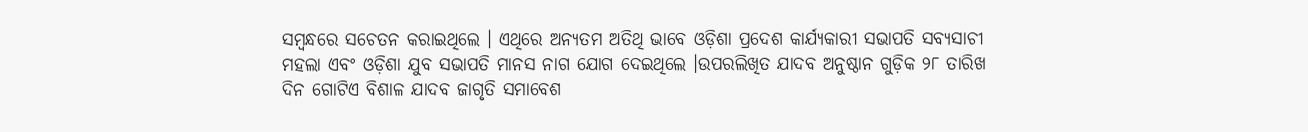ସମ୍ବନ୍ଧରେ ସଚେତନ କରାଇଥିଲେ । ଏଥିରେ ଅନ୍ୟତମ ଅତିଥି ଭାବେ ଓଡ଼ିଶା ପ୍ରଦେଶ କାର୍ଯ୍ୟକାରୀ ସଭାପତି ସବ୍ୟସାଚୀ ମହଲା ଏବଂ ଓଡ଼ିଶା ଯୁବ ସଭାପତି ମାନସ ନାଗ ଯୋଗ ଦେଇଥିଲେ ।ଉପରଲିଖିତ ଯାଦବ ଅନୁଷ୍ଠାନ ଗୁଡ଼ିକ ୨୮ ତାରିଖ ଦିନ ଗୋଟିଏ ବିଶାଳ ଯାଦବ ଜାଗୃତି ସମାବେଶ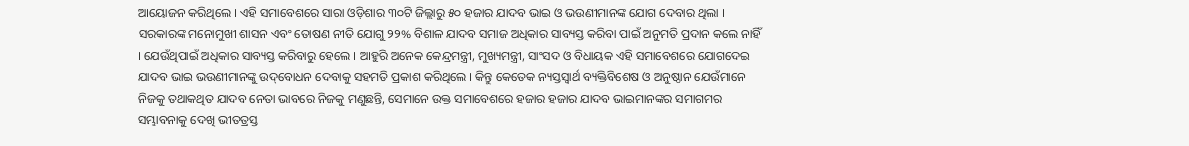ଆୟୋଜନ କରିଥିଲେ । ଏହି ସମାବେଶରେ ସାରା ଓଡ଼ିଶାର ୩୦ଟି ଜିଲ୍ଲାରୁ ୫୦ ହଜାର ଯାଦବ ଭାଇ ଓ ଭଉଣୀମାନଙ୍କ ଯୋଗ ଦେବାର ଥିଲା । ସରକାରଙ୍କ ମନୋମୁଖୀ ଶାସନ ଏବଂ ତୋଷଣ ନୀତି ଯୋଗୁ ୨୨% ବିଶାଳ ଯାଦବ ସମାଜ ଅଧିକାର ସାବ୍ୟସ୍ତ କରିବା ପାଇଁ ଅନୁମତି ପ୍ରଦାନ କଲେ ନାହିଁ । ଯେଉଁଥିପାଇଁ ଅଧିକାର ସାବ୍ୟସ୍ତ କରିବାରୁ ହେଲେ । ଆହୁରି ଅନେକ କେନ୍ଦ୍ରମନ୍ତ୍ରୀ, ମୁଖ୍ୟମନ୍ତ୍ରୀ, ସାଂସଦ ଓ ବିଧାୟକ ଏହି ସମାବେଶରେ ଯୋଗଦେଇ ଯାଦବ ଭାଇ ଭଉଣୀମାନଙ୍କୁ ଉଦ୍‌ବୋଧନ ଦେବାକୁ ସହମତି ପ୍ରକାଶ କରିଥିଲେ । କିନ୍ତୁ କେତେକ ନ୍ୟସ୍ତସ୍ୱାର୍ଥ ବ୍ୟକ୍ତିବିଶେଷ ଓ ଅନୁଷ୍ଠାନ ଯେଉଁମାନେ ନିଜକୁ ତଥାକଥିତ ଯାଦବ ନେତା ଭାବରେ ନିଜକୁ ମଣୁଛନ୍ତି, ସେମାନେ ଉକ୍ତ ସମାବେଶରେ ହଜାର ହଜାର ଯାଦବ ଭାଇମାନଙ୍କର ସମାଗମର ସମ୍ଭାବନାକୁ ଦେଖି ଭୀତତ୍ରସ୍ତ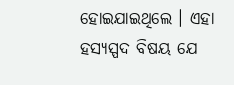ହୋଇଯାଇଥିଲେ । ଏହା ହସ୍ୟସ୍ପଦ ବିଷୟ ଯେ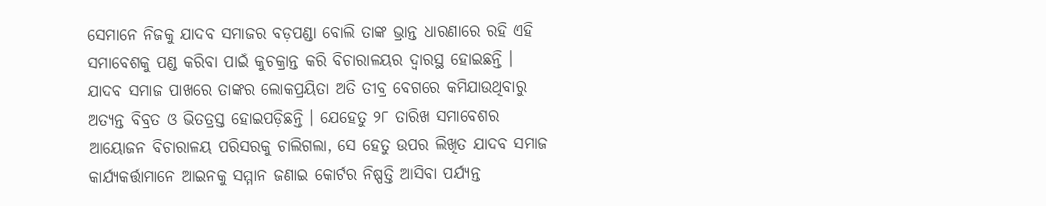ସେମାନେ ନିଜକୁ ଯାଦବ ସମାଜର ବଡ଼ପଣ୍ଡା ବୋଲି ତାଙ୍କ ଭ୍ରାନ୍ତ ଧାରଣାରେ ରହି ଏହି ସମାବେଶକୁ ପଣ୍ଡ କରିବା ପାଇଁ କୁଚକ୍ରାନ୍ତ କରି ବିଚାରାଳୟର ଦ୍ୱାରସ୍ଥ ହୋଇଛନ୍ତି । ଯାଦବ ସମାଜ ପାଖରେ ତାଙ୍କର ଲୋକପ୍ରୟିତା ଅତି ତୀବ୍ର ବେଗରେ କମିଯାଉଥିବାରୁ ଅତ୍ୟନ୍ତ ବିବ୍ରତ ଓ ଭିତତ୍ରସ୍ତ ହୋଇପଡ଼ିଛନ୍ତି । ଯେହେତୁ ୨୮ ତାରିଖ ସମାବେଶର ଆୟୋଜନ ବିଚାରାଳୟ ପରିସରକୁ ଚାଲିଗଲା, ସେ ହେତୁ ଉପର ଲିଖିତ ଯାଦବ ସମାଜ କାର୍ଯ୍ୟକର୍ତ୍ତାମାନେ ଆଇନକୁ ସମ୍ମାନ ଜଣାଇ କୋର୍ଟର ନିଷ୍ପତ୍ତି ଆସିବା ପର୍ଯ୍ୟନ୍ତ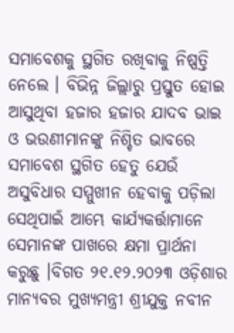ସମାବେଶକୁ ସ୍ଥଗିତ ରଖିବାକୁ ନିଷ୍ପତ୍ତି ନେଲେ । ବିଭିନ୍ନ ଜିଲ୍ଲାରୁ ପ୍ରସ୍ତୁତ ହୋଇ ଆସୁଥିବା ହଜାର ହଜାର ଯାଦବ ଭାଇ ଓ ଭଉଣୀମାନଙ୍କୁ ନିଶ୍ଚିତ ଭାବରେ ସମାବେଶ ସ୍ଥଗିତ ହେତୁ ଯେଉଁ ଅସୁବିଧାର ସମ୍ମୁଖୀନ ହେବାକୁ ପଡ଼ିଲା ସେଥିପାଇଁ ଆମ୍ଭେ କାର୍ଯ୍ୟକର୍ତ୍ତାମାନେ ସେମାନଙ୍କ ପାଖରେ କ୍ଷମା ପ୍ରାର୍ଥନା କରୁଛୁ ।ବିଗତ ୨୧.୧୨.୨୦୨୩ ଓଡ଼ିଶାର ମାନ୍ୟବର ମୁଖ୍ୟମନ୍ତ୍ରୀ ଶ୍ରୀଯୁକ୍ତ ନବୀନ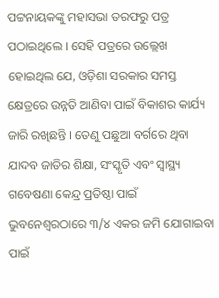ପଟ୍ଟନାୟକଙ୍କୁ ମହାସଭା ତରଫରୁ ପତ୍ର ପଠାଇଥିଲେ । ସେହି ପତ୍ରରେ ଉଲ୍ଲେଖ ହୋଇଥିଲ ଯେ, ଓଡ଼ିଶା ସରକାର ସମସ୍ତ କ୍ଷେତ୍ରରେ ଉନ୍ନତି ଆଣିବା ପାଇଁ ବିକାଶର କାର୍ଯ୍ୟ ଜାରି ରଖିଛନ୍ତି । ତେଣୁ ପଛୁଆ ବର୍ଗରେ ଥିବା ଯାଦବ ଜାତିର ଶିକ୍ଷା, ସଂସ୍କୃତି ଏବଂ ସ୍ୱାସ୍ଥ୍ୟ ଗବେଷଣା କେନ୍ଦ୍ର ପ୍ରତିଷ୍ଠା ପାଇଁ ଭୁବନେଶ୍ୱରଠାରେ ୩/୪ ଏକର ଜମି ଯୋଗାଇବା ପାଇଁ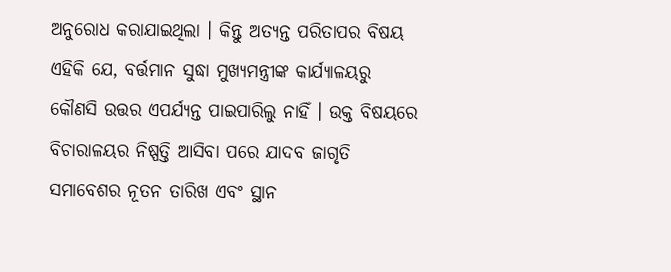ଅନୁରୋଧ କରାଯାଇଥିଲା । କିନ୍ତୁ ଅତ୍ୟନ୍ତ ପରିତାପର ବିଷୟ ଏହିକି ଯେ, ବର୍ତ୍ତମାନ ସୁଦ୍ଧା ମୁଖ୍ୟମନ୍ତ୍ରୀଙ୍କ କାର୍ଯ୍ୟାଳୟରୁ କୌଣସି ଉତ୍ତର ଏପର୍ଯ୍ୟନ୍ତ ପାଇପାରିଲୁ ନାହିଁ । ଉକ୍ତ ବିଷୟରେ ବିଚାରାଳୟର ନିଷ୍ପତ୍ତି ଆସିବା ପରେ ଯାଦବ ଜାଗୃତି ସମାବେଶର ନୂତନ ତାରିଖ ଏବଂ ସ୍ଥାନ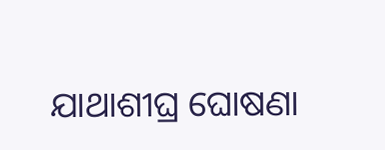ଯାଥାଶୀଘ୍ର ଘୋଷଣା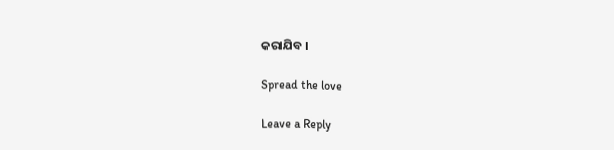କରାଯିବ ।

Spread the love

Leave a Reply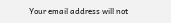Your email address will not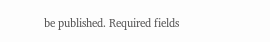be published. Required fields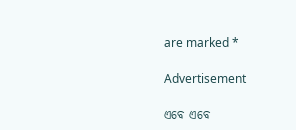are marked *

Advertisement

ଏବେ ଏବେ